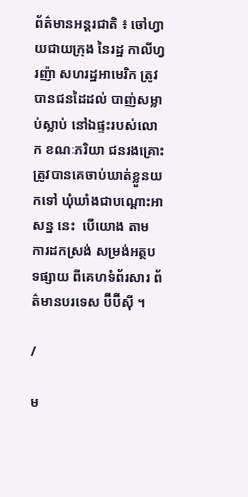ព័ត៌មានអន្តរជាតិ ៖ ចៅហ្វាយជាយក្រុង នៃរដ្ឋ កាលីហ្វរញ៉ា សហរដ្ឋអាមេរិក ត្រូវបានជនដៃដល់ បាញ់សម្លាប់ស្លាប់ នៅឯផ្ទះរបស់លោក ខណៈភរិយា ជនរងគ្រោះ ត្រូវបានគេចាប់ឃាត់ខ្លួនយកទៅ ឃុំឃាំងជាបណ្តោះអាសន្ន នេះ  បើយោង តាម ការដកស្រង់ សម្រង់អត្ថបទផ្សាយ ពីគេហទំព័រសារ ព័ត៌មានបរទេស ប៊ីប៊ីស៊ី ។

/

ម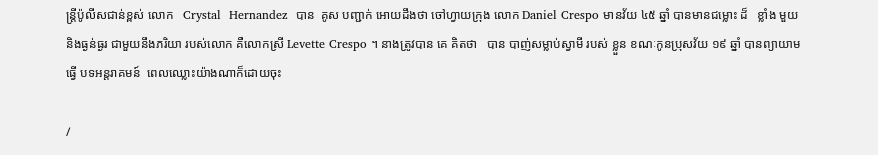ន្រ្តីប៉ូលីសជាន់ខ្ពស់ លោក   Crystal  Hernandez  បាន  គូស បញ្ជាក់ អោយដឹងថា ចៅហ្វាយក្រុង លោក Daniel Crespo មានវ័យ ៤៥ ឆ្នាំ បានមានជម្លោះ ដ៏   ខ្លាំង មួយ  និងធ្ងន់ធ្ងរ ជាមួយនឹងភរិយា របស់លោក គឺលោកស្រី Levette Crespo ។ នាងត្រូវបាន គេ គិតថា   បាន បាញ់សម្លាប់ស្វាមី របស់ ខ្លួន ខណៈកូនប្រុសវ័យ ១៩ ឆ្នាំ បានព្យាយាម ធ្វើ បទអន្តរាគមន៍  ពេលឈ្លោះយ៉ាងណាក៏ដោយចុះ

/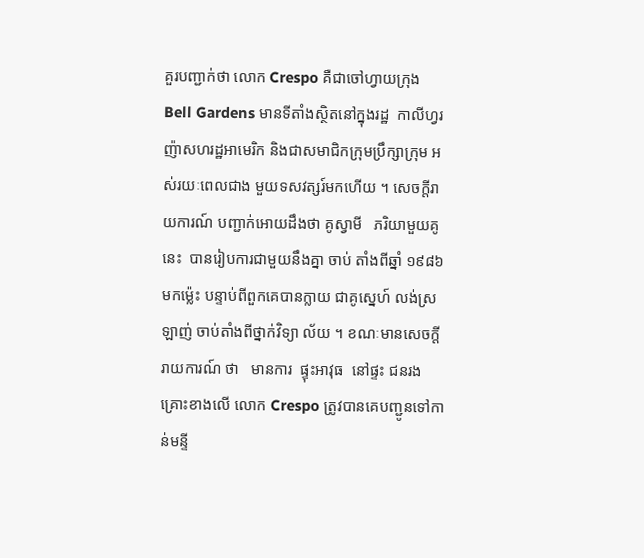គួរបញ្ជាក់ថា លោក Crespo គឺជាចៅហ្វាយក្រុង Bell Gardens មានទីតាំងស្ថិតនៅក្នុងរដ្ឋ  កាលីហ្វរ ញ៉ាសហរដ្ឋអាមេរិក និងជាសមាជិកក្រុមប្រឹក្សាក្រុម អស់រយៈពេលជាង មួយទសវត្សរ៍មកហើយ ។ សេចក្តីរាយការណ៍ បញ្ជាក់អោយដឹងថា គូស្វាមី   ភរិយាមួយគូនេះ  បានរៀបការជាមួយនឹងគ្នា ចាប់ តាំងពីឆ្នាំ ១៩៨៦ មកម្ល៉េះ បន្ទាប់ពីពួកគេបានក្លាយ ជាគូស្នេហ៍ លង់ស្រឡាញ់ ចាប់តាំងពីថ្នាក់វិទ្យា ល័យ ។ ខណៈមានសេចក្តី រាយការណ៍ ថា   មានការ  ផ្ទុះអាវុធ  នៅផ្ទះ ជនរងគ្រោះខាងលើ លោក Crespo ត្រូវបានគេបញ្ជូនទៅកាន់មន្ទី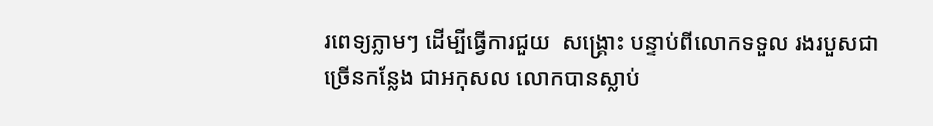រពេទ្យភ្លាមៗ ដើម្បីធ្វើការជួយ  សង្គ្រោះ បន្ទាប់ពីលោកទទួល រងរបួសជាច្រើនកន្លែង ជាអកុសល លោកបានស្លាប់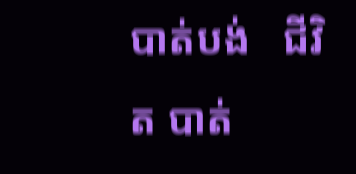បាត់បង់   ជីវិត បាត់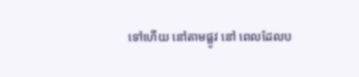ទៅហើយ នៅតាមផ្លូវ នៅ ពេលដែលប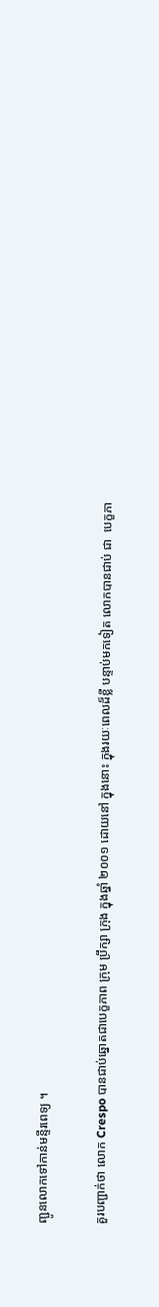ញ្ជូនលោកទៅកាន់មន្ទីរពេទ្យ ។

គួរបញ្ជាក់ថា លោក Crespo បានជាប់ឆ្នោតជាបេក្ខភាព ក្រុម ប្រឹក្សា ក្រុង ក្នុងឆ្នាំ ២០០១ ដោយនៅ ក្នុងនោះ ក្នុងរយៈពេលដ៏ខ្លី បន្ទាប់មកទៀត លោកបានជាប់ ជា  បេក្ខភា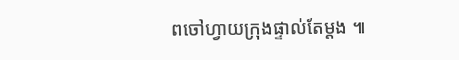ពចៅហ្វាយក្រុងផ្ទាល់តែម្តង ៕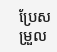ប្រែសម្រួល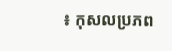៖ កុសលប្រភព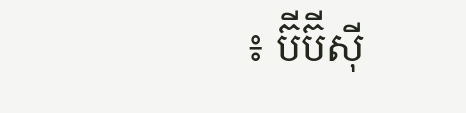៖ ប៊ីប៊ីស៊ី